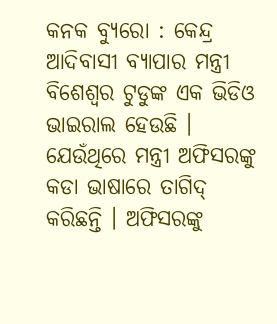କନକ ବ୍ୟୁରୋ : କେନ୍ଦ୍ର ଆଦିବାସୀ ବ୍ୟାପାର ମନ୍ତ୍ରୀ ବିଶେଶ୍ୱର ଟୁଡୁଙ୍କ ଏକ ଭିଡିଓ ଭାଇରାଲ ହେଉଛି । ଯେଉଁଥିରେ ମନ୍ତ୍ରୀ ଅଫିସରଙ୍କୁ କଡା ଭାଷାରେ ତାଗିଦ୍ କରିଛନ୍ତି । ଅଫିସରଙ୍କୁ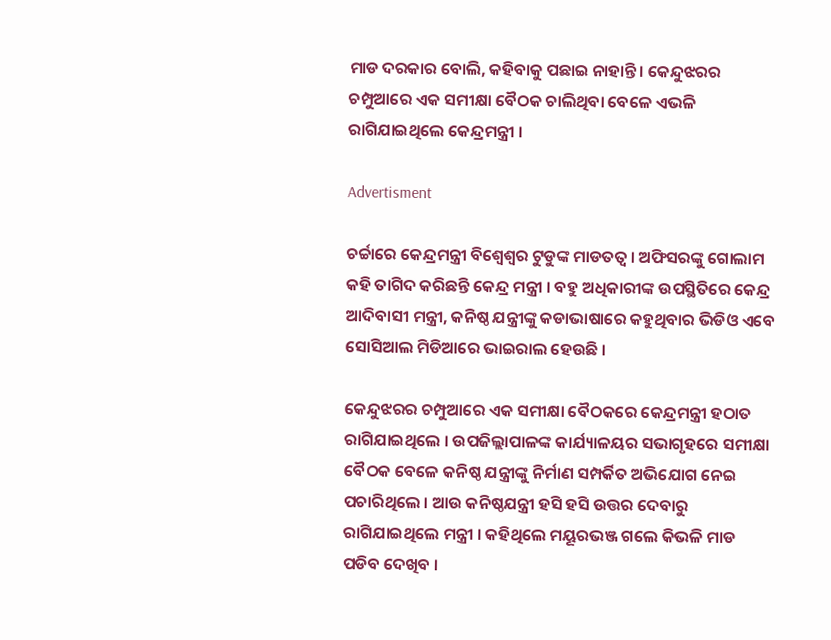ମାଡ ଦରକାର ବୋଲି, କହିବାକୁ ପଛାଇ ନାହାନ୍ତି । କେନ୍ଦୁଝରର ଚମ୍ପୁଆରେ ଏକ ସମୀକ୍ଷା ବୈଠକ ଚାଲିଥିବା ବେଳେ ଏଭଳି ରାଗିଯାଇଥିଲେ କେନ୍ଦ୍ରମନ୍ତ୍ରୀ ।

Advertisment

ଚର୍ଚ୍ଚାରେ କେନ୍ଦ୍ରମନ୍ତ୍ରୀ ବିଶ୍ୱେଶ୍ୱର ଟୁଡୁଙ୍କ ମାଡତତ୍ୱ । ଅଫିସରଙ୍କୁ ଗୋଲାମ କହି ତାଗିଦ କରିଛନ୍ତି କେନ୍ଦ୍ର ମନ୍ତ୍ରୀ । ବହୁ ଅଧିକାରୀଙ୍କ ଉପସ୍ଥିତିରେ କେନ୍ଦ୍ର ଆଦିବାସୀ ମନ୍ତ୍ରୀ, କନିଷ୍ଠ ଯନ୍ତ୍ରୀଙ୍କୁ କଡାଭାଷାରେ କହୁଥିବାର ଭିଡିଓ ଏବେ ସୋସିଆଲ ମିଡିଆରେ ଭାଇରାଲ ହେଉଛି ।

କେନ୍ଦୁଝରର ଚମ୍ପୁଆରେ ଏକ ସମୀକ୍ଷା ବୈଠକରେ କେନ୍ଦ୍ରମନ୍ତ୍ରୀ ହଠାତ ରାଗିଯାଇଥିଲେ । ଉପଜିଲ୍ଲାପାଳଙ୍କ କାର୍ଯ୍ୟାଳୟର ସଭାଗୃହରେ ସମୀକ୍ଷା ବୈଠକ ବେଳେ କନିଷ୍ଠ ଯନ୍ତ୍ରୀଙ୍କୁ ନିର୍ମାଣ ସମ୍ପର୍କିତ ଅଭିଯୋଗ ନେଇ ପଚାରିଥିଲେ । ଆଉ କନିଷ୍ଠଯନ୍ତ୍ରୀ ହସି ହସି ଉତ୍ତର ଦେବାରୁ ରାଗିଯାଇଥିଲେ ମନ୍ତ୍ରୀ । କହିଥିଲେ ମୟୂରଭଞ୍ଜ ଗଲେ କିଭଳି ମାଡ ପଡିବ ଦେଖିବ ।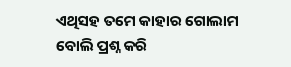ଏଥିସହ ତମେ କାହାର ଗୋଲାମ ବୋଲି ପ୍ରଶ୍ନ କରି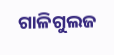ଗାଳିଗୁଲଜ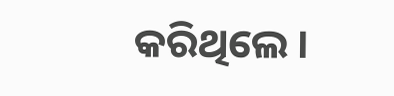କରିଥିଲେ ।